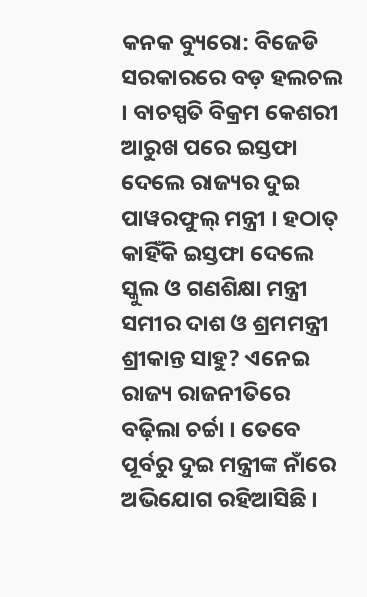କନକ ବ୍ୟୁରୋ: ବିଜେଡି ସରକାରରେ ବଡ଼ ହଲଚଲ । ବାଚସ୍ପତି ବିକ୍ରମ କେଶରୀ ଆରୁଖ ପରେ ଇସ୍ତଫା ଦେଲେ ରାଜ୍ୟର ଦୁଇ ପାୱରଫୁଲ୍ ମନ୍ତ୍ରୀ । ହଠାତ୍ କାହିଁକି ଇସ୍ତଫା ଦେଲେ ସ୍କୁଲ ଓ ଗଣଶିକ୍ଷା ମନ୍ତ୍ରୀ ସମୀର ଦାଶ ଓ ଶ୍ରମମନ୍ତ୍ରୀ ଶ୍ରୀକାନ୍ତ ସାହୁ? ଏନେଇ ରାଜ୍ୟ ରାଜନୀତିରେ ବଢ଼ିଲା ଚର୍ଚ୍ଚା । ତେବେ ପୂର୍ବରୁ ଦୁଇ ମନ୍ତ୍ରୀଙ୍କ ନାଁରେ ଅଭିଯୋଗ ରହିଆସିଛି ।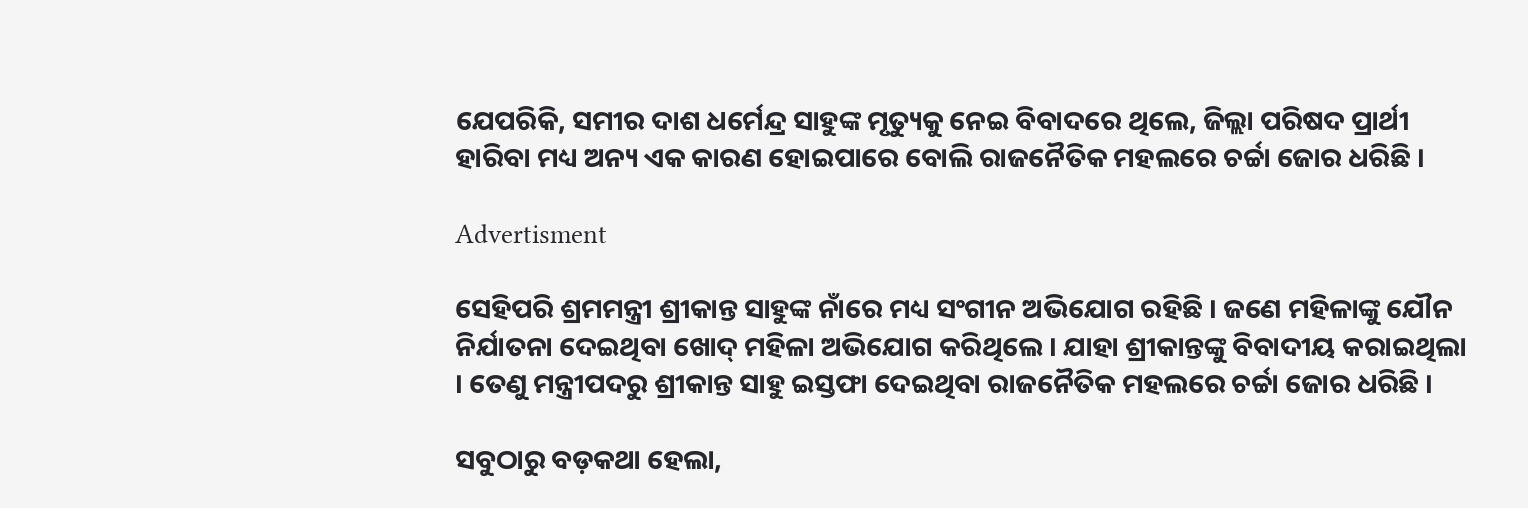ଯେପରିକି, ସମୀର ଦାଶ ଧର୍ମେନ୍ଦ୍ର ସାହୁଙ୍କ ମୃତ୍ୟୁକୁ ନେଇ ବିବାଦରେ ଥିଲେ, ଜିଲ୍ଲା ପରିଷଦ ପ୍ରାର୍ଥୀ ହାରିବା ମଧ୍ୟ ଅନ୍ୟ ଏକ କାରଣ ହୋଇପାରେ ବୋଲି ରାଜନୈତିକ ମହଲରେ ଚର୍ଚ୍ଚା ଜୋର ଧରିଛି ।

Advertisment

ସେହିପରି ଶ୍ରମମନ୍ତ୍ରୀ ଶ୍ରୀକାନ୍ତ ସାହୁଙ୍କ ନାଁରେ ମଧ୍ୟ ସଂଗୀନ ଅଭିଯୋଗ ରହିଛି । ଜଣେ ମହିଳାଙ୍କୁ ଯୌନ ନିର୍ଯାତନା ଦେଇଥିବା ଖୋଦ୍ ମହିଳା ଅଭିଯୋଗ କରିଥିଲେ । ଯାହା ଶ୍ରୀକାନ୍ତଙ୍କୁ ବିବାଦୀୟ କରାଇଥିଲା । ତେଣୁ ମନ୍ତ୍ରୀପଦରୁ ଶ୍ରୀକାନ୍ତ ସାହୁ ଇସ୍ତଫା ଦେଇଥିବା ରାଜନୈତିକ ମହଲରେ ଚର୍ଚ୍ଚା ଜୋର ଧରିଛି ।

ସବୁଠାରୁ ବଡ଼କଥା ହେଲା,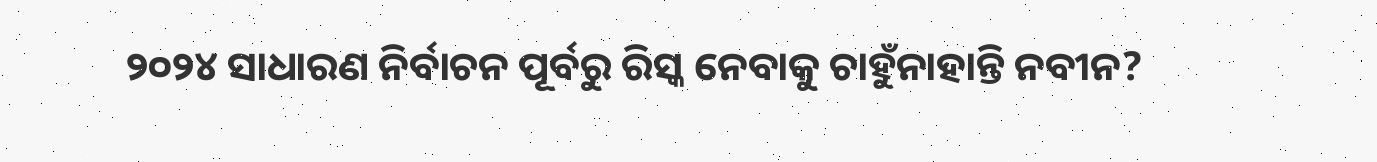୨୦୨୪ ସାଧାରଣ ନିର୍ବାଚନ ପୂର୍ବରୁ ରିସ୍କ ନେବାକୁ ଚାହୁଁନାହାନ୍ତି ନବୀନ?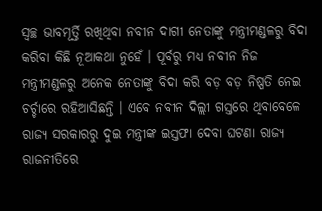ସ୍ୱଚ୍ଛ ଭାବମୂର୍ତ୍ତି ରଖିଥିବା ନବୀନ ଦାଗୀ ନେତାଙ୍କୁ ମନ୍ତ୍ରୀମଣ୍ଡଳରୁ ବିଦା କରିବା କିଛି ନୂଆକଥା ନୁହେଁ । ପୂର୍ବରୁ ମଧ୍ୟ ନବୀନ ନିଜ ମନ୍ତ୍ରୀମଣ୍ଡଳରୁ ଅନେକ ନେତାଙ୍କୁ ବିଦା କରି ବଡ଼ ବଡ଼ ନିଷ୍ପତି ନେଇ ଚର୍ଚ୍ଚାରେ ରହିଆସିଛନ୍ତି । ଏବେ ନବୀନ ଦିଲ୍ଲୀ ଗସ୍ତରେ ଥିବାବେଳେ ରାଜ୍ୟ ସରକାରରୁ ଦୁଇ ମନ୍ତ୍ରୀଙ୍କ ଇସ୍ତଫା ଦେବା ଘଟଣା ରାଜ୍ୟ ରାଜନୀତିରେ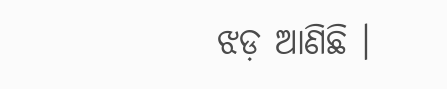ଝଡ଼ ଆଣିଛି ।